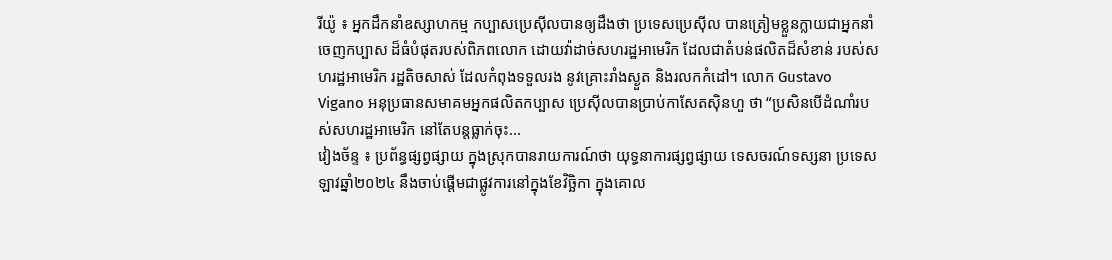រីយ៉ូ ៖ អ្នកដឹកនាំឧស្សាហកម្ម កប្បាសប្រេស៊ីលបានឲ្យដឹងថា ប្រទេសប្រេស៊ីល បានត្រៀមខ្លួនក្លាយជាអ្នកនាំចេញកប្បាស ដ៏ធំបំផុតរបស់ពិភពលោក ដោយវ៉ាដាច់សហរដ្ឋអាមេរិក ដែលជាតំបន់ផលិតដ៏សំខាន់ របស់សហរដ្ឋអាមេរិក រដ្ឋតិចសាស់ ដែលកំពុងទទួលរង នូវគ្រោះរាំងស្ងួត និងរលកកំដៅ។ លោក Gustavo Vigano អនុប្រធានសមាគមអ្នកផលិតកប្បាស ប្រេស៊ីលបានប្រាប់កាសែតស៊ិនហួ ថា “ប្រសិនបើដំណាំរបស់សហរដ្ឋអាមេរិក នៅតែបន្តធ្លាក់ចុះ...
វៀងច័ន្ទ ៖ ប្រព័ន្ធផ្សព្វផ្សាយ ក្នុងស្រុកបានរាយការណ៍ថា យុទ្ធនាការផ្សព្វផ្សាយ ទេសចរណ៍ទស្សនា ប្រទេសឡាវឆ្នាំ២០២៤ នឹងចាប់ផ្តើមជាផ្លូវការនៅក្នុងខែវិច្ឆិកា ក្នុងគោល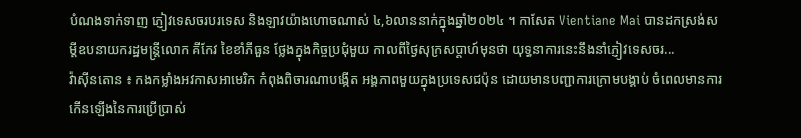បំណងទាក់ទាញ ភ្ញៀវទេសចរបរទេស និងឡាវយ៉ាងហោចណាស់ ៤,៦លាននាក់ក្នុងឆ្នាំ២០២៤ ។ កាសែត Vientiane Mai បានដកស្រង់សម្តីឧបនាយករដ្ឋមន្ត្រីលោក គីកែវ ខៃខាំភីធួន ថ្លែងក្នុងកិច្ចប្រជុំមួយ កាលពីថ្ងៃសុក្រសប្តាហ៍មុនថា យុទ្ធនាការនេះនឹងនាំភ្ញៀវទេសចរ...
វ៉ាស៊ីនតោន ៖ កងកម្លាំងអវកាសអាមេរិក កំពុងពិចារណាបង្កើត អង្គភាពមួយក្នុងប្រទេសជប៉ុន ដោយមានបញ្ជាការក្រោមបង្គាប់ ចំពេលមានការកើនឡើងនៃការប្រើប្រាស់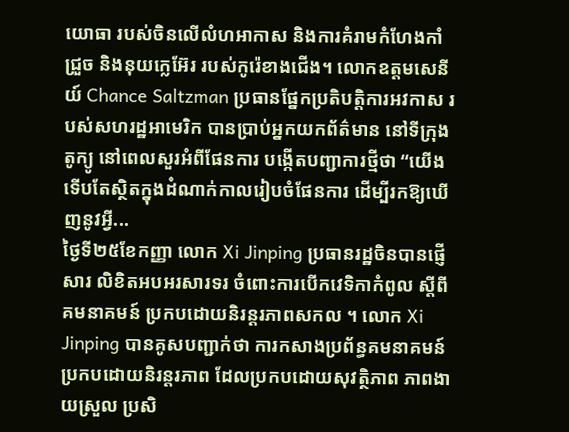យោធា របស់ចិនលើលំហអាកាស និងការគំរាមកំហែងកាំជ្រួច និងនុយក្លេអ៊ែរ របស់កូរ៉េខាងជើង។ លោកឧត្តមសេនីយ៍ Chance Saltzman ប្រធានផ្នែកប្រតិបត្តិការអវកាស របស់សហរដ្ឋអាមេរិក បានប្រាប់អ្នកយកព័ត៌មាន នៅទីក្រុងតូក្យូ នៅពេលសួរអំពីផែនការ បង្កើតបញ្ជាការថ្មីថា “យើងទើបតែស្ថិតក្នុងដំណាក់កាលរៀបចំផែនការ ដើម្បីរកឱ្យឃើញនូវអ្វី...
ថ្ងៃទី២៥ខែកញ្ញា លោក Xi Jinping ប្រធានរដ្ឋចិនបានផ្ញើសារ លិខិតអបអរសារទរ ចំពោះការបើកវេទិកាកំពូល ស្តីពីគមនាគមន៍ ប្រកបដោយនិរន្តរភាពសកល ។ លោក Xi Jinping បានគូសបញ្ជាក់ថា ការកសាងប្រព័ន្ធគមនាគមន៍ ប្រកបដោយនិរន្តរភាព ដែលប្រកបដោយសុវត្ថិភាព ភាពងាយស្រួល ប្រសិ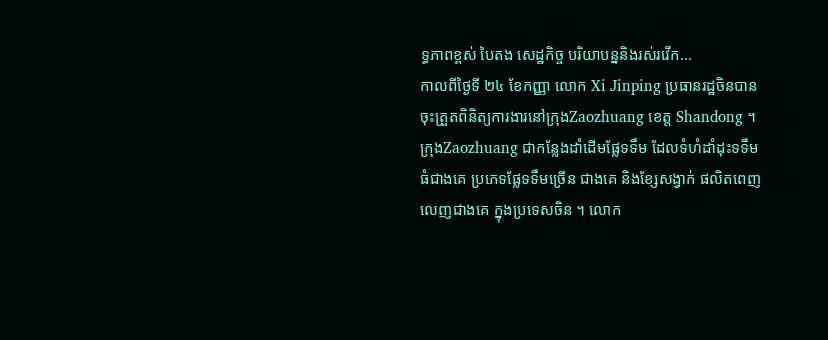ទ្ធភាពខ្ពស់ បៃតង សេដ្ឋកិច្ច បរិយាបន្ននិងរស់រវើក...
កាលពីថ្ងៃទី ២៤ ខែកញ្ញា លោក Xi Jinping ប្រធានរដ្ឋចិនបានចុះត្រួតពិនិត្យការងារនៅក្រុងZaozhuang ខេត្ត Shandong ។ ក្រុងZaozhuang ជាកន្លែងដាំដើមផ្លែទទឹម ដែលទំហំដាំដុះទទឹមធំជាងគេ ប្រភេទផ្លែទទឹមច្រើន ជាងគេ និងខ្សែសង្វាក់ ផលិតពេញ លេញជាងគេ ក្នុងប្រទេសចិន ។ លោក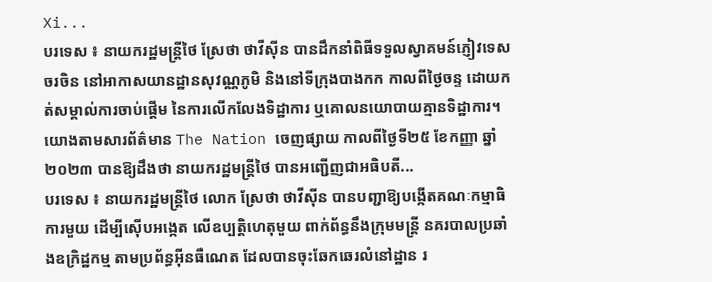Xi...
បរទេស ៖ នាយករដ្ឋមន្ត្រីថៃ ស្រែថា ថាវីស៊ីន បានដឹកនាំពិធីទទួលស្វាគមន៍ភ្ញៀវទេសចរចិន នៅអាកាសយានដ្ឋានសុវណ្ណភូមិ និងនៅទីក្រុងបាងកក កាលពីថ្ងៃចន្ទ ដោយកត់សម្គាល់ការចាប់ផ្តើម នៃការលើកលែងទិដ្ឋាការ ឬគោលនយោបាយគ្មានទិដ្ឋាការ។ យោងតាមសារព័ត៌មាន The Nation ចេញផ្សាយ កាលពីថ្ងៃទី២៥ ខែកញ្ញា ឆ្នាំ២០២៣ បានឱ្យដឹងថា នាយករដ្ឋមន្ត្រីថៃ បានអញ្ជើញជាអធិបតី...
បរទេស ៖ នាយករដ្ឋមន្ត្រីថៃ លោក ស្រែថា ថាវីស៊ីន បានបញ្ជាឱ្យបង្កើតគណៈកម្មាធិការមួយ ដើម្បីស៊ើបអង្កេត លើឧប្បត្តិហេតុមួយ ពាក់ព័ន្ធនឹងក្រុមមន្ត្រី នគរបាលប្រឆាំងឧក្រិដ្ឋកម្ម តាមប្រព័ន្ធអ៊ីនធឺណេត ដែលបានចុះឆែកឆេរលំនៅដ្ឋាន រ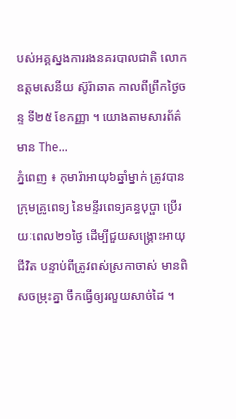បស់អគ្គស្នងការរងនគរបាលជាតិ លោកឧត្តមសេនីយ ស៊ូរ៉ាឆាត កាលពីព្រឹកថ្ងៃចន្ទ ទី២៥ ខែកញ្ញា ។ យោងតាមសារព័ត៌មាន The...
ភ្នំពេញ ៖ កុមារ៉ាអាយុ៦ឆ្នាំម្នាក់ ត្រូវបានក្រុមគ្រូពេទ្យ នៃមន្ទីរពេទ្យគន្ធបុប្ផា ប្រើរយៈពេល២១ថ្ងៃ ដើម្បីជួយសង្គ្រោះអាយុជីវិត បន្ទាប់ពីត្រូវពស់ស្រកាចាស់ មានពិសចម្រុះគ្នា ចឹកធ្វើឲ្យរលួយសាច់ដៃ ។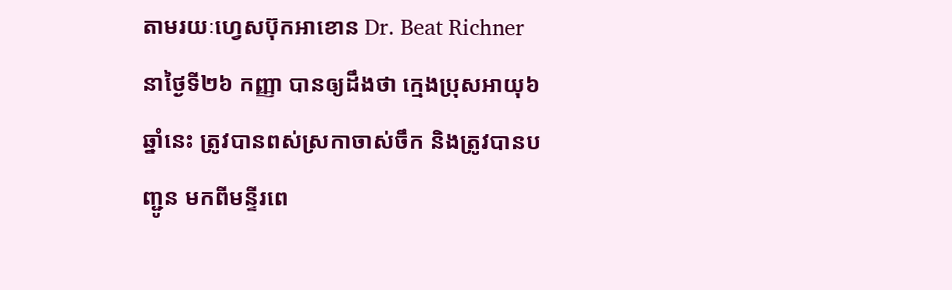តាមរយៈហ្វេសប៊ុកអាខោន Dr. Beat Richner នាថ្ងៃទី២៦ កញ្ញា បានឲ្យដឹងថា ក្មេងប្រុសអាយុ៦ឆ្នាំនេះ ត្រូវបានពស់ស្រកាចាស់ចឹក និងត្រូវបានបញ្ជូន មកពីមន្ទីរពេ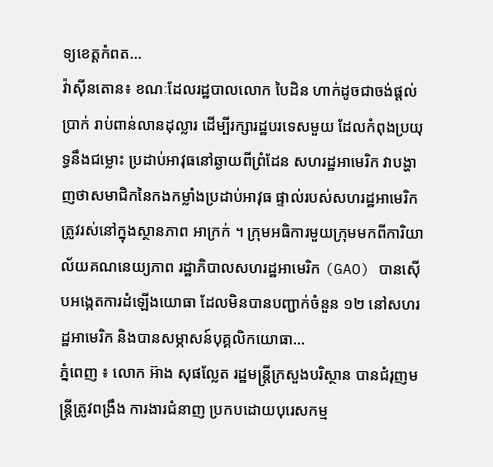ទ្យខេត្តកំពត...
វ៉ាស៊ីនតោន៖ ខណៈដែលរដ្ឋបាលលោក បៃដិន ហាក់ដូចជាចង់ផ្ដល់ប្រាក់ រាប់ពាន់លានដុល្លារ ដើម្បីរក្សារដ្ឋបរទេសមួយ ដែលកំពុងប្រយុទ្ធនឹងជម្លោះ ប្រដាប់អាវុធនៅឆ្ងាយពីព្រំដែន សហរដ្ឋអាមេរិក វាបង្ហាញថាសមាជិកនៃកងកម្លាំងប្រដាប់អាវុធ ផ្ទាល់របស់សហរដ្ឋអាមេរិក ត្រូវរស់នៅក្នុងស្ថានភាព អាក្រក់ ។ ក្រុមអធិការមួយក្រុមមកពីការិយាល័យគណនេយ្យភាព រដ្ឋាភិបាលសហរដ្ឋអាមេរិក (GAO) បានស៊ើបអង្កេតការដំឡើងយោធា ដែលមិនបានបញ្ជាក់ចំនួន ១២ នៅសហរដ្ឋអាមេរិក និងបានសម្ភាសន៍បុគ្គលិកយោធា...
ភ្នំពេញ ៖ លោក អ៊ាង សុផល្លែត រដ្ឋមន្រ្តីក្រសួងបរិស្ថាន បានជំរុញមន្ដ្រីត្រូវពង្រឹង ការងារជំនាញ ប្រកបដោយបុរេសកម្ម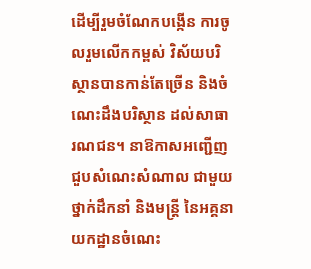ដើម្បីរួមចំណែកបង្កើន ការចូលរួមលើកកម្ពស់ វិស័យបរិស្ថានបានកាន់តែច្រើន និងចំណេះដឹងបរិស្ថាន ដល់សាធារណជន។ នាឱកាសអញ្ជើញជួបសំណេះសំណាល ជាមួយថ្នាក់ដឹកនាំ និងមន្រ្ដី នៃអគ្គនាយកដ្ឋានចំណេះ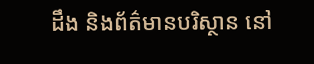ដឹង និងព័ត៌មានបរិស្ថាន នៅ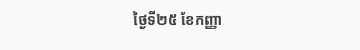ថ្ងៃទី២៥ ខែកញ្ញា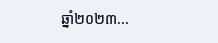ឆ្នាំ២០២៣...